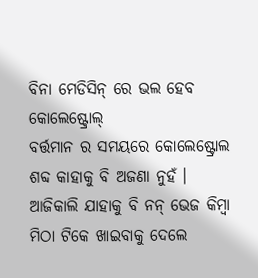ବିନା ମେଡିସିନ୍ ରେ ଭଲ ହେବ କୋଲେଷ୍ଟ୍ରୋଲ୍
ବର୍ତ୍ତମାନ ର ସମୟରେ କୋଲେଷ୍ଟ୍ରୋଲ ଶବ୍ଦ କାହାକୁ ବି ଅଜଣା ନୁହଁ । ଆଜିକାଲି ଯାହାକୁ ବି ନନ୍ ଭେଜ କିମ୍ବା ମିଠା ଟିକେ ଖାଇବାକୁ ଦେଲେ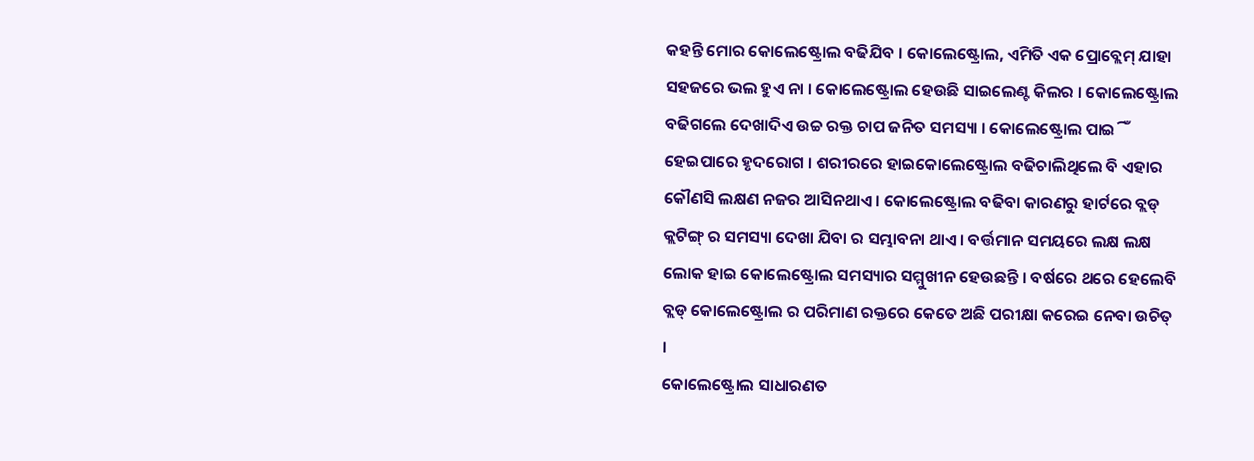କହନ୍ତି ମୋର କୋଲେଷ୍ଟ୍ରୋଲ ବଢିଯିବ । କୋଲେଷ୍ଟ୍ରୋଲ, ଏମିତି ଏକ ପ୍ରୋବ୍ଲେମ୍ ଯାହା ସହଜରେ ଭଲ ହୁଏ ନା । କୋଲେଷ୍ଟ୍ରୋଲ ହେଉଛି ସାଇଲେଣ୍ଟ କିଲର । କୋଲେଷ୍ଟ୍ରୋଲ ବଢିଗଲେ ଦେଖାଦିଏ ଉଚ୍ଚ ରକ୍ତ ଚାପ ଜନିତ ସମସ୍ୟା । କୋଲେଷ୍ଟ୍ରୋଲ ପାଇିଁ ହେଇପାରେ ହୃଦରୋଗ । ଶରୀରରେ ହାଇକୋଲେଷ୍ଟ୍ରୋଲ ବଢିଚାଲିଥିଲେ ବି ଏହାର କୌଣସି ଲକ୍ଷଣ ନଜର ଆସିନଥାଏ । କୋଲେଷ୍ଟ୍ରୋଲ ବଢିବା କାରଣରୁ ହାର୍ଟରେ ବ୍ଲଡ୍ କ୍ଲଟିଙ୍ଗ୍ ର ସମସ୍ୟା ଦେଖା ଯିବା ର ସମ୍ଭାବନା ଥାଏ । ବର୍ତ୍ତମାନ ସମୟରେ ଲକ୍ଷ ଲକ୍ଷ ଲୋକ ହାଇ କୋଲେଷ୍ଟ୍ରୋଲ ସମସ୍ୟାର ସମ୍ମୁଖୀନ ହେଉଛନ୍ତି । ବର୍ଷରେ ଥରେ ହେଲେବି ବ୍ଲଡ୍ କୋଲେଷ୍ଟ୍ରୋଲ ର ପରିମାଣ ରକ୍ତରେ କେତେ ଅଛି ପରୀକ୍ଷା କରେଇ ନେବା ଉଚିତ୍ ।
କୋଲେଷ୍ଟ୍ରୋଲ ସାଧାରଣତ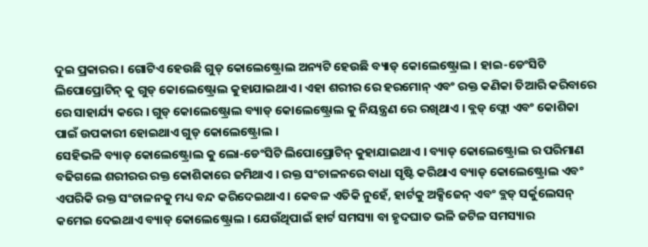ଦୁଇ ପ୍ରକାରର । ଗୋଟିଏ ହେଉଛି ଗୁଡ୍ କୋଲେଷ୍ଟ୍ରୋଲ ଅନ୍ୟଟି ହେଉଛି ବ୍ୟାଡ୍ କୋଲେଷ୍ଟ୍ରୋଲ । ହାଇ-ଡେଂସିଟି ଲିପୋପ୍ରୋଟିନ୍ କୁ ଗୁଡ୍ କୋଲେଷ୍ଟ୍ରୋଲ କୁହାଯାଇଥାଏ । ଏହା ଶରୀର ରେ ହରମୋନ୍ ଏବଂ ରକ୍ତ କଣିକା ତିଆରି କରିବାରେ ରେ ସାହାର୍ଯ୍ୟ କରେ । ଗୁଡ୍ କୋଲେଷ୍ଟ୍ରୋଲ ବ୍ୟାଡ୍ କୋଲେଷ୍ଟ୍ରୋଲ କୁ ନିୟନ୍ତ୍ରଣ ରେ ରଖିଥାଏ । ବ୍ଲଡ୍ ଫ୍ଲୋ ଏବଂ କୋଶିକା ପାଇଁ ଉପକାରୀ ହୋଇଥାଏ ଗୁଡ୍ କୋଲେଷ୍ଟ୍ରୋଲ ।
ସେହିଭଳି ବ୍ୟାଡ୍ କୋଲେଷ୍ଟ୍ରୋଲ କୁ ଲୋ-ଡେଂସିଟି ଲିପୋପ୍ରୋଟିନ୍ କୁହାଯାଇଥାଏ । ବ୍ୟାଡ୍ କୋଲେଷ୍ଟ୍ରୋଲ ର ପରିମାଣ ବଢିଗଲେ ଶରୀରର ରକ୍ତ କୋଶିକାରେ ଜମିଥାଏ । ରକ୍ତ ସଂଚାଳନରେ ବାଧା ସୃଷ୍ଟି କରିଥାଏ ବ୍ୟାଡ୍ କୋଲେଷ୍ଟ୍ରୋଲ ଏବଂ ଏପରିକି ରକ୍ତ ସଂଚାଳନକୁ ମଧ୍ୟ ବନ୍ଦ କରିଦେଇଥାଏ । କେବଳ ଏତିକି ନୁହେଁ, ହାର୍ଟକୁ ଅକ୍ସିଜେନ୍ ଏବଂ ବ୍ଲଡ୍ ସର୍କୁଲେସନ୍ କମେଇ ଦେଇଥାଏ ବ୍ୟାଡ୍ କୋଲେଷ୍ଟ୍ରୋଲ । ଯେଉଁଥିପାଇଁ ହାର୍ଟ ସମସ୍ୟା ବା ହୃଦଘାତ ଭଳି ଜଟିଳ ସମସ୍ୟାର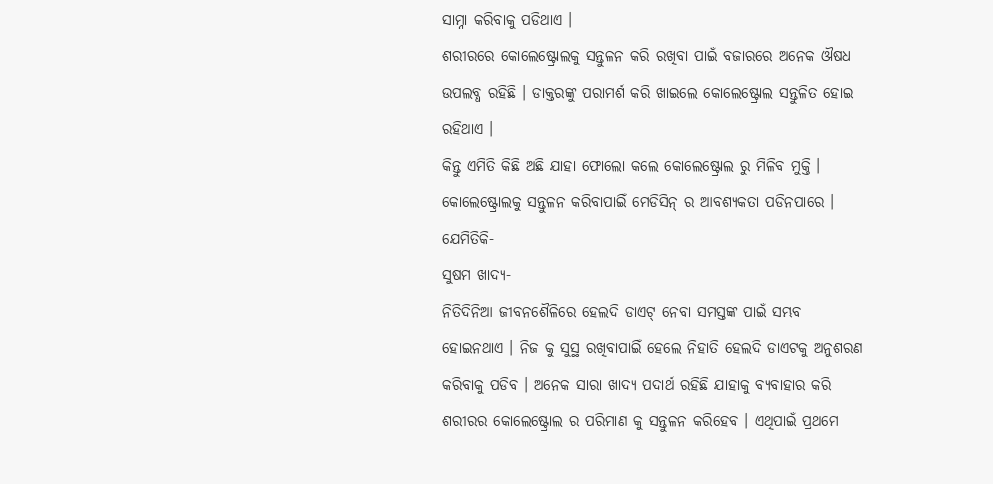ସାମ୍ନା କରିବାକୁ ପଡିଥାଏ ।
ଶରୀରରେ କୋଲେଷ୍ଟ୍ରୋଲକୁ ସନ୍ତୁଳନ କରି ରଖିବା ପାଇଁ ବଜାରରେ ଅନେକ ଔଷଧ ଉପଲବ୍ଧ ରହିଛି । ଡାକ୍ତରଙ୍କୁ ପରାମର୍ଶ କରି ଖାଇଲେ କୋଲେଷ୍ଟ୍ରୋଲ ସନ୍ତୁଳିତ ହୋଇ ରହିଥାଏ ।
କିନ୍ତୁ ଏମିତି କିଛି ଅଛି ଯାହା ଫୋଲୋ କଲେ କୋଲେଷ୍ଟ୍ରୋଲ ରୁ ମିଳିବ ମୁକ୍ତି । କୋଲେଷ୍ଟ୍ରୋଲକୁ ସନ୍ତୁଳନ କରିବାପାଇିଁ ମେଡିସିନ୍ ର ଆବଶ୍ୟକତା ପଡିନପାରେ ।
ଯେମିତିକି-
ସୁଷମ ଖାଦ୍ୟ-
ନିତିଦିନିଆ ଜୀବନଶୈଳିରେ ହେଲଦି ଡାଏଟ୍ ନେବା ସମସ୍ତଙ୍କ ପାଇଁ ସମ୍ଭବ ହୋଇନଥାଏ । ନିଜ କୁ ସୁସ୍ଥ ରଖିବାପାଇିଁ ହେଲେ ନିହାତି ହେଲଦି ଡାଏଟକୁ ଅନୁଶରଣ କରିବାକୁ ପଡିବ । ଅନେକ ସାରା ଖାଦ୍ୟ ପଦାର୍ଥ ରହିଛି ଯାହାକୁ ବ୍ୟବାହାର କରି ଶରୀରର କୋଲେଷ୍ଟ୍ରୋଲ ର ପରିମାଣ କୁ ସନ୍ତୁଳନ କରିହେବ । ଏଥିପାଇଁ ପ୍ରଥମେ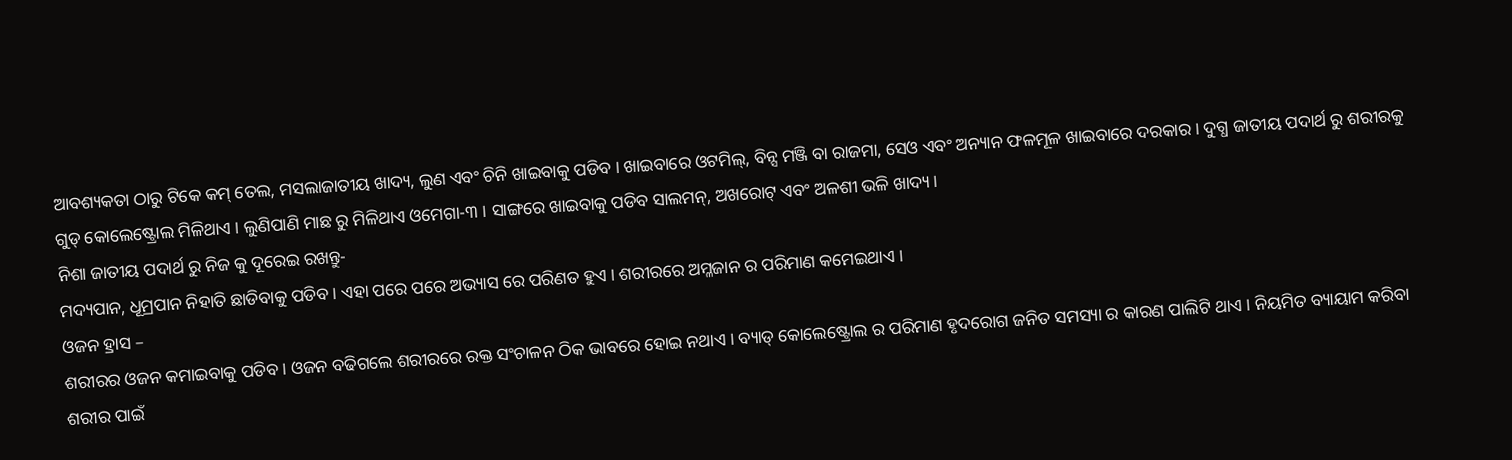ଆବଶ୍ୟକତା ଠାରୁ ଟିକେ କମ୍ ତେଲ, ମସଲାଜାତୀୟ ଖାଦ୍ୟ, ଲୁଣ ଏବଂ ଚିନି ଖାଇବାକୁ ପଡିବ । ଖାଇବାରେ ଓଟମିଲ୍, ବିନ୍ସ ମଞ୍ଜି ବା ରାଜମା, ସେଓ ଏବଂ ଅନ୍ୟାନ ଫଳମୂଳ ଖାଇବାରେ ଦରକାର । ଦୁଗ୍ଧ ଜାତୀୟ ପଦାର୍ଥ ରୁ ଶରୀରକୁ ଗୁଡ୍ କୋଲେଷ୍ଟ୍ରୋଲ ମିଳିଥାଏ । ଲୁଣିପାଣି ମାଛ ରୁ ମିଳିଥାଏ ଓମେଗା-୩ । ସାଙ୍ଗରେ ଖାଇବାକୁ ପଡିବ ସାଲମନ୍, ଅଖରୋଟ୍ ଏବଂ ଅଳଶୀ ଭଳି ଖାଦ୍ୟ ।
ନିଶା ଜାତୀୟ ପଦାର୍ଥ ରୁ ନିଜ କୁ ଦୂରେଇ ରଖନ୍ତୁ-
ମଦ୍ୟପାନ, ଧୂମ୍ରପାନ ନିହାତି ଛାଡିବାକୁ ପଡିବ । ଏହା ପରେ ପରେ ଅଭ୍ୟାସ ରେ ପରିଣତ ହୁଏ । ଶରୀରରେ ଅମ୍ଳଜାନ ର ପରିମାଣ କମେଇଥାଏ ।
ଓଜନ ହ୍ରାସ –
ଶରୀରର ଓଜନ କମାଇବାକୁ ପଡିବ । ଓଜନ ବଢିଗଲେ ଶରୀରରେ ରକ୍ତ ସଂଚାଳନ ଠିକ ଭାବରେ ହୋଇ ନଥାଏ । ବ୍ୟାଡ୍ କୋଲେଷ୍ଟ୍ରୋଲ ର ପରିମାଣ ହୃଦରୋଗ ଜନିତ ସମସ୍ୟା ର କାରଣ ପାଲିଟି ଥାଏ । ନିୟମିତ ବ୍ୟାୟାମ କରିବା ଶରୀର ପାଇଁ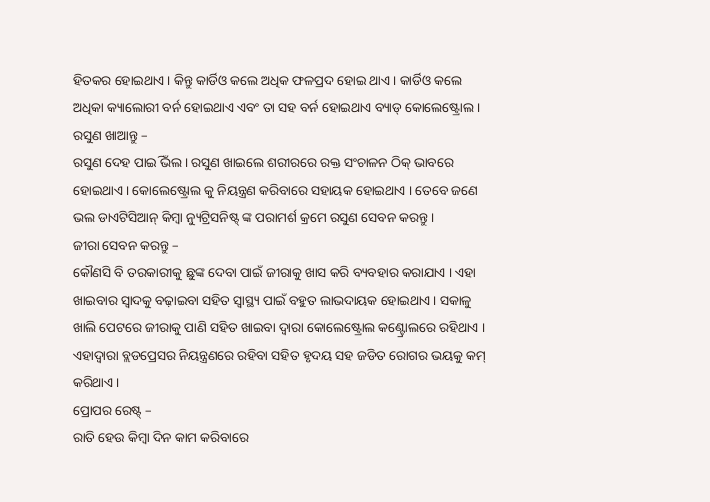ହିତକର ହୋଇଥାଏ । କିନ୍ତୁ କାର୍ଡିଓ କଲେ ଅଧିକ ଫଳପ୍ରଦ ହୋଇ ଥାଏ । କାର୍ଡିଓ କଲେ ଅଧିକା କ୍ୟାଲୋରୀ ବର୍ନ ହୋଇଥାଏ ଏବଂ ତା ସହ ବର୍ନ ହୋଇଥାଏ ବ୍ୟାଡ୍ କୋଲେଷ୍ଟ୍ରୋଲ ।
ରସୁଣ ଖାଆନ୍ତୁ –
ରସୁଣ ଦେହ ପାଇିଁ ଭଲ । ରସୁଣ ଖାଇଲେ ଶରୀରରେ ରକ୍ତ ସଂଚାଳନ ଠିକ୍ ଭାବରେ ହୋଇଥାଏ । କୋଲେଷ୍ଟ୍ରୋଲ କୁ ନିୟନ୍ତ୍ରଣ କରିବାରେ ସହାୟକ ହୋଇଥାଏ । ତେବେ ଜଣେ ଭଲ ଡାଏଟିସିଆନ୍ କିମ୍ବା ନ୍ୟୁଟ୍ରିସନିଷ୍ଟ୍ ଙ୍କ ପରାମର୍ଶ କ୍ରମେ ରସୁଣ ସେବନ କରନ୍ତୁ ।
ଜୀରା ସେବନ କରନ୍ତୁ –
କୌଣସି ବି ତରକାରୀକୁ ଛୁଙ୍କ ଦେବା ପାଇଁ ଜୀରାକୁ ଖାସ କରି ବ୍ୟବହାର କରାଯାଏ । ଏହା ଖାଇବାର ସ୍ୱାଦକୁ ବଢ଼ାଇବା ସହିତ ସ୍ୱାସ୍ଥ୍ୟ ପାଇଁ ବହୁତ ଲାଭଦାୟକ ହୋଇଥାଏ । ସକାଳୁ ଖାଲି ପେଟରେ ଜୀରାକୁ ପାଣି ସହିତ ଖାଇବା ଦ୍ୱାରା କୋଲେଷ୍ଟ୍ରୋଲ କଣ୍ଟ୍ରୋଲରେ ରହିଥାଏ । ଏହାଦ୍ୱାରା ବ୍ଲଡପ୍ରେସର ନିୟନ୍ତ୍ରଣରେ ରହିବା ସହିତ ହୃଦୟ ସହ ଜଡିତ ରୋଗର ଭୟକୁ କମ୍ କରିଥାଏ ।
ପ୍ରୋପର ରେଷ୍ଟ୍ –
ରାତି ହେଉ କିମ୍ବା ଦିନ କାମ କରିବାରେ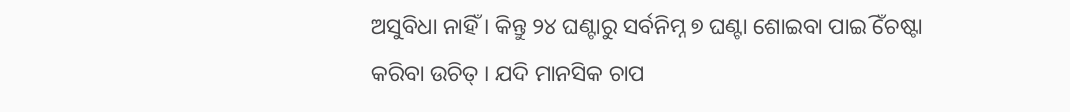ଅସୁବିଧା ନାହିଁ । କିନ୍ତୁ ୨୪ ଘଣ୍ଟାରୁ ସର୍ବନିମ୍ନ ୭ ଘଣ୍ଟା ଶୋଇବା ପାଇିଁ ଚେଷ୍ଟା କରିବା ଉଚିତ୍ । ଯଦି ମାନସିକ ଚାପ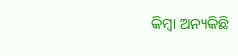କିମ୍ବା ଅନ୍ୟକିଛି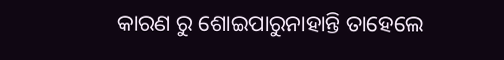କାରଣ ରୁ ଶୋଇପାରୁନାହାନ୍ତି ତାହେଲେ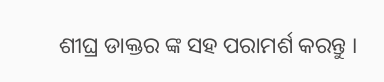ଶୀଘ୍ର ଡାକ୍ତର ଙ୍କ ସହ ପରାମର୍ଶ କରନ୍ତୁ ।